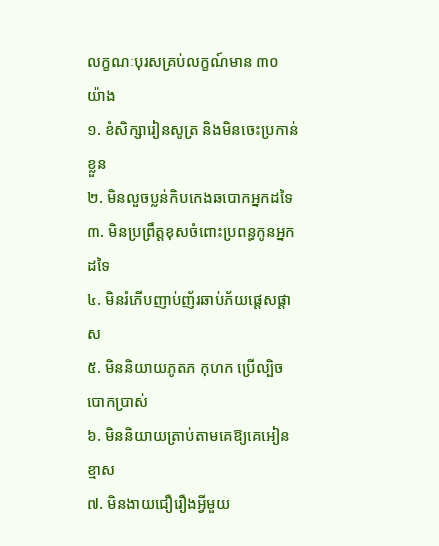លក្ខណៈបុរសគ្រប់លក្ខណ៍មាន ៣០ យ៉ាង
១. ខំសិក្សារៀនសូត្រ និងមិនចេះប្រកាន់ខ្លួន
២. មិនលួចប្លន់កិបកេងឆបោកអ្នកដទៃ
៣. មិនប្រព្រឹត្តខុសចំពោះប្រពន្ធកូនអ្នកដទៃ
៤. មិនរំភើបញាប់ញ័រឆាប់ភ័យផ្ដេសផ្ដាស
៥. មិននិយាយភូតភ កុហក ប្រើល្បិចបោកប្រាស់
៦. មិននិយាយត្រាប់តាមគេឱ្យគេអៀនខ្មាស
៧. មិនងាយជឿរឿងអ្វីមួយ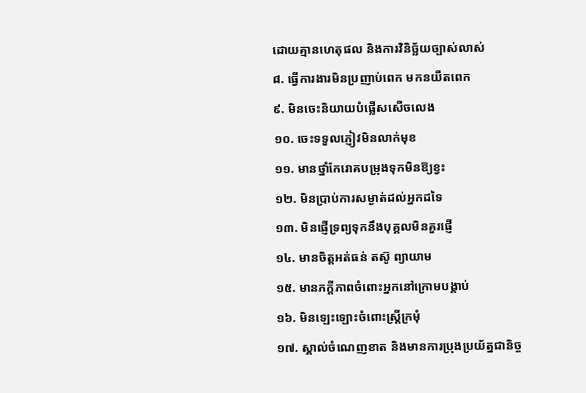ដោយគ្មានហេតុផល និងការវិនិច្ឆ័យច្បាស់លាស់
៨. ធ្វើការងារមិនប្រញាប់ពេក មកនយឺតពេក
៩. មិនចេះនិយាយបំផ្លើសសើចលេង
១០. ចេះទទួលភ្ញៀវមិនលាក់មុខ
១១. មានថ្នាំកែរោគបម្រុងទុកមិនឱ្យខ្វះ
១២. មិនប្រាប់ការសម្ងាត់ដល់អ្នកដទៃ
១៣. មិនផ្ញើទ្រព្យទុកនឹងបុគ្គលមិនគួរផ្ញើ
១៤. មានចិត្តអត់ធន់ តស៊ូ ព្យាយាម
១៥. មានភក្តីភាពចំពោះអ្នកនៅក្រោមបង្គាប់
១៦. មិនឡេះឡោះចំពោះស្ត្រីក្រមុំ
១៧. ស្គាល់ចំណេញខាត និងមានការប្រុងប្រយ័ត្នជានិច្ច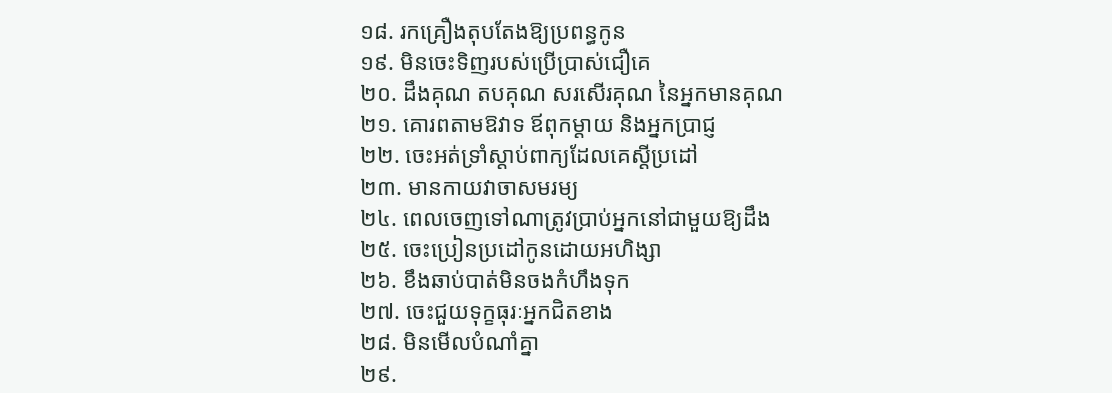១៨. រកគ្រឿងតុបតែងឱ្យប្រពន្ធកូន
១៩. មិនចេះទិញរបស់ប្រើប្រាស់ជឿគេ
២០. ដឹងគុណ តបគុណ សរសើរគុណ នៃអ្នកមានគុណ
២១. គោរពតាមឱវាទ ឪពុកម្តាយ និងអ្នកប្រាជ្ញ
២២. ចេះអត់ទ្រាំស្តាប់ពាក្យដែលគេស្តីប្រដៅ
២៣. មានកាយវាចាសមរម្យ
២៤. ពេលចេញទៅណាត្រូវប្រាប់អ្នកនៅជាមួយឱ្យដឹង
២៥. ចេះប្រៀនប្រដៅកូនដោយអហិង្សា
២៦. ខឹងឆាប់បាត់មិនចងកំហឹងទុក
២៧. ចេះជួយទុក្ខធុរៈអ្នកជិតខាង
២៨. មិនមើលបំណាំគ្នា
២៩.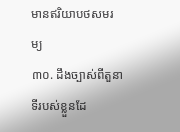មានឥរិយាបថសមរម្យ
៣០. ដឹងច្បាស់ពីតួនាទីរបស់ខ្លួនដែ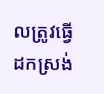លត្រូវធ្វើ
ដកស្រង់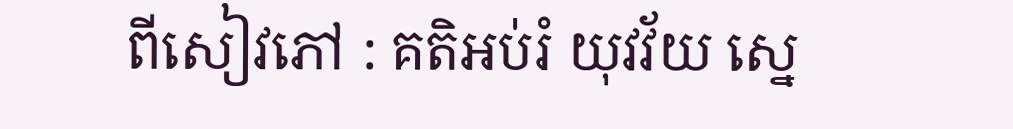ពីសៀវភៅ : គតិអប់រំ យុវវ័យ ស្នេ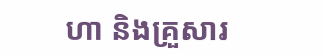ហា និងគ្រួសារ